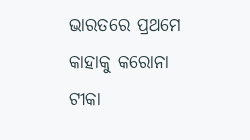ଭାରତରେ ପ୍ରଥମେ କାହାକୁ କରୋନା ଟୀକା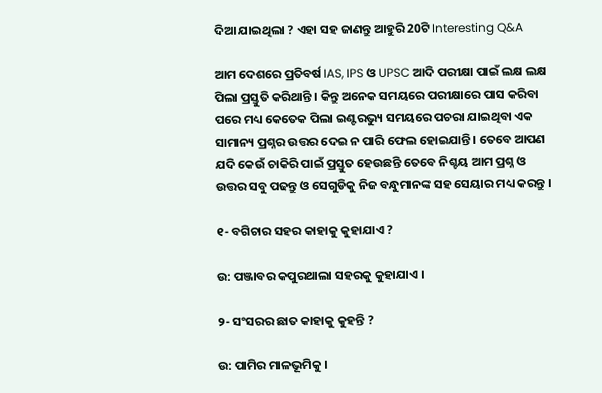ଦିଆ ଯାଇଥିଲା ? ଏହା ସହ ଜାଣନ୍ତୁ ଆହୁରି 20ଟି Interesting Q&A

ଆମ ଦେଶରେ ପ୍ରତିବର୍ଷ IAS, IPS ଓ UPSC ଆଦି ପରୀକ୍ଷା ପାଇଁ ଲକ୍ଷ ଲକ୍ଷ ପିଲା ପ୍ରସ୍ତୁତି କରିଥାନ୍ତି । କିନ୍ତୁ ଅନେକ ସମୟରେ ପରୀକ୍ଷାରେ ପାସ କରିବା ପରେ ମଧ୍ୟ କେତେକ ପିଲା ଇଣ୍ଟରଭ୍ୟୁ ସମୟରେ ପଚରା ଯାଇଥିବା ଏକ ସାମାନ୍ୟ ପ୍ରଶ୍ନର ଉତ୍ତର ଦେଇ ନ ପାରି ଫେଲ ହୋଇଯାନ୍ତି । ତେବେ ଆପଣ ଯଦି କେଉଁ ଚାକିରି ପାଇଁ ପ୍ରସ୍ତୁତ ହେଉଛନ୍ତି ତେବେ ନିଶ୍ଚୟ ଆମ ପ୍ରଶ୍ନ ଓ ଉତ୍ତର ସବୁ ପଢନ୍ତୁ ଓ ସେଗୁଡିକୁ ନିଜ ବନ୍ଧୁମାନଙ୍କ ସହ ସେୟାର ମଧ୍ୟ କରନ୍ତୁ ।

୧- ବଗିଚାର ସହର କାହାକୁ କୁହାଯାଏ ?

ଉ: ପଞ୍ଜାବର କପୁରଥାଲା ସହରକୁ କୁହାଯାଏ ।

୨- ସଂସରର ଛାତ କାହାକୁ କୁହନ୍ତି ?

ଉ: ପାମିର ମାଳଭୂମିକୁ ।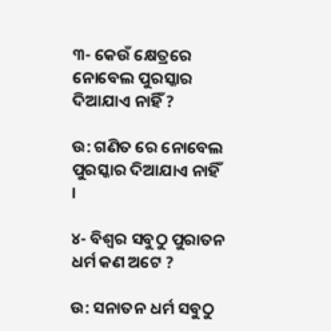୩- କେଉଁ କ୍ଷେତ୍ରରେ ନୋବେଲ ପୁରସ୍କାର ଦିଆଯାଏ ନାହିଁ ?

ଉ: ଗଣିତ ରେ ନୋବେଲ ପୁରସ୍କାର ଦିଆଯାଏ ନାହିଁ ।

୪- ବିଶ୍ଵର ସବୁଠୁ ପୁରାତନ ଧର୍ମ କଣ ଅଟେ ?

ଉ: ସନାତନ ଧର୍ମ ସବୁଠୁ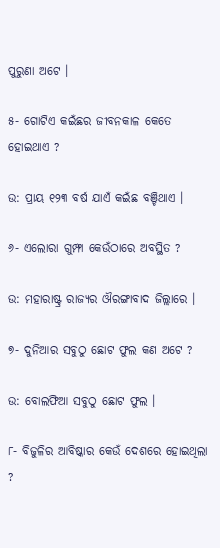ପୁରୁଣା ଅଟେ ।

୫- ଗୋଟିଏ କଇଁଛର ଜୀବନକାଳ କେତେ ହୋଇଥାଏ ?

ଉ: ପ୍ରାୟ ୧୨୩ ବର୍ଷ ଯାଏଁ କଇଁଛ ବଞ୍ଚିଥାଏ ।

୬- ଏଲୋରା ଗୁମ୍ଫା କେଉଁଠାରେ ଅବସ୍ଥିତ ?

ଉ: ମହାରାଷ୍ଟ୍ର ରାଜ୍ୟର ଔରଙ୍ଗାବାଦ ଜିଲ୍ଲାରେ ।

୭- ଦୁନିଆର ସବୁଠୁ ଛୋଟ ଫୁଲ କଣ ଅଟେ ?

ଉ: ବୋଲଫିଆ ସବୁଠୁ ଛୋଟ ଫୁଲ ।

୮- ବିଜୁଳିର ଆବିଷ୍କାର କେଉଁ ଦେଶରେ ହୋଇଥିଲା ?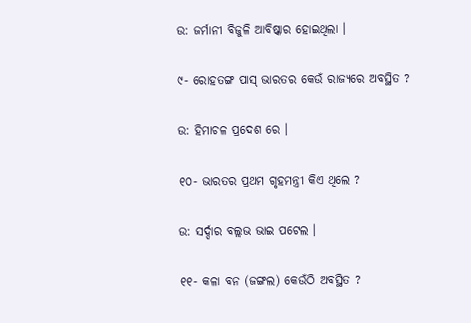ଉ: ଜର୍ମାନୀ ବିଜୁଳି ଆବିଷ୍କାର ହୋଇଥିଲା ।

୯- ରୋହତଙ୍ଗ ପାସ୍ ଭାରତର କେଉଁ ରାଜ୍ୟରେ ଅବସ୍ଥିତ ?

ଉ: ହିମାଚଳ ପ୍ରଦେଶ ରେ ।

୧୦- ଭାରତର ପ୍ରଥମ ଗୃହମନ୍ତ୍ରୀ କିଏ ଥିଲେ ?

ଉ: ସର୍ଦ୍ଦାର ବଲ୍ଲଭ ଭାଇ ପଟେଲ ।

୧୧- କଳା ବନ (ଜଙ୍ଗଲ) କେଉଁଠି ଅବସ୍ଥିତ ?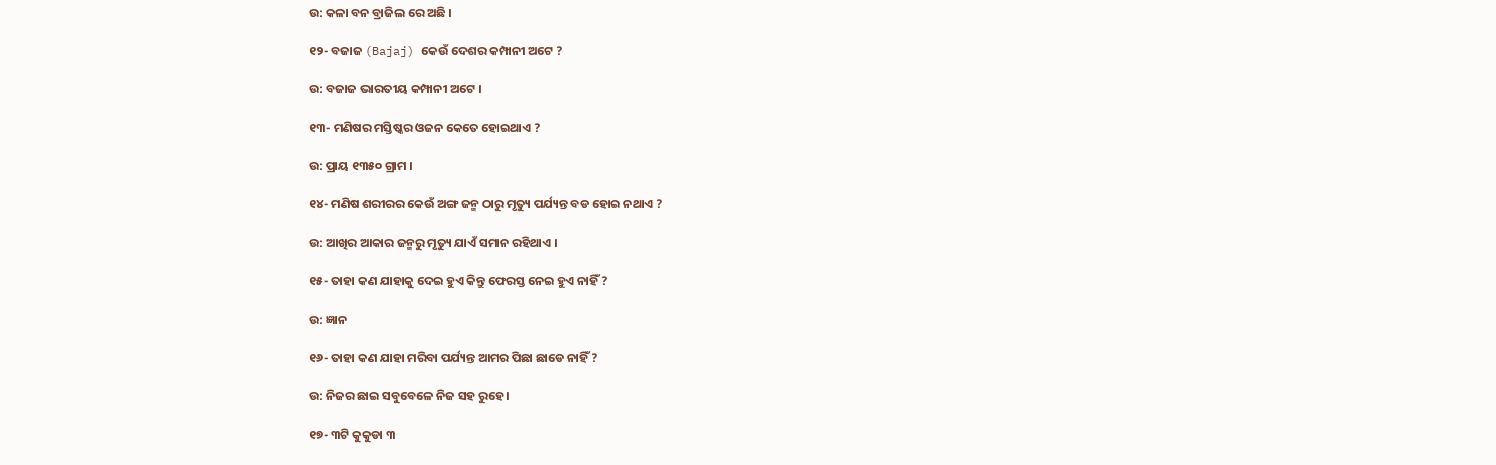ଉ: କଳା ବନ ବ୍ରାଜିଲ ରେ ଅଛି ।

୧୨- ବଜାଜ (Bajaj) କେଉଁ ଦେଶର କମ୍ପାନୀ ଅଟେ ?

ଉ: ବଜାଜ ଭାରତୀୟ କମ୍ପାନୀ ଅଟେ ।

୧୩- ମଣିଷର ମସ୍ତିଷ୍କର ଓଜନ କେତେ ହୋଇଥାଏ ?

ଉ: ପ୍ରାୟ ୧୩୫୦ ଗ୍ରାମ ।

୧୪- ମଣିଷ ଶରୀରର କେଉଁ ଅଙ୍ଗ ଜନ୍ମ ଠାରୁ ମୃତ୍ୟୁ ପର୍ଯ୍ୟନ୍ତ ବଡ ହୋଇ ନଥାଏ ?

ଉ: ଆଖିର ଆକାର ଜନ୍ମରୁ ମୃତ୍ୟୁ ଯାଏଁ ସମାନ ରହିଥାଏ ।

୧୫- ତାହା କଣ ଯାହାକୁ ଦେଇ ହୁଏ କିନ୍ତୁ ଫେରସ୍ତ ନେଇ ହୁଏ ନାହିଁ ?

ଉ: ଜ୍ଞାନ

୧୬- ତାହା କଣ ଯାହା ମରିବା ପର୍ଯ୍ୟନ୍ତ ଆମର ପିଛା ଛାଡେ ନାହିଁ ?

ଉ: ନିଜର ଛାଇ ସବୁବେଳେ ନିଜ ସହ ରୁହେ ।

୧୭- ୩ଟି କୁକୁଡା ୩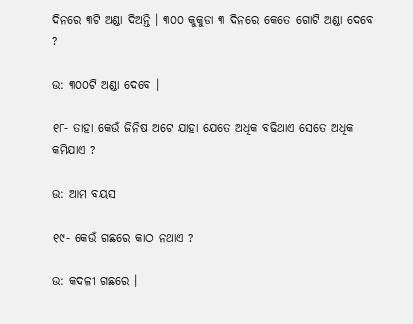ଦିନରେ ୩ଟି ଅଣ୍ଡା ଦିଅନ୍ତି । ୩୦୦ କୁକୁଡା ୩ ଦିନରେ କେତେ ଗୋଟି ଅଣ୍ଡା ଦେବେ ?

ଉ: ୩୦୦ଟି ଅଣ୍ଡା ଦେବେ ।

୧୮- ତାହା କେଉଁ ଜିନିଷ ଅଟେ ଯାହା ଯେତେ ଅଧିକ ବଢିଥାଏ ସେତେ ଅଧିକ କମିଯାଏ ?

ଉ: ଆମ ବୟସ

୧୯- କେଉଁ ଗଛରେ କାଠ ନଥାଏ ?

ଉ: କଦଳୀ ଗଛରେ ।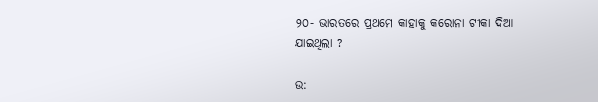୨୦- ଭାରତରେ ପ୍ରଥମେ କାହାକୁ କରୋନା ଟୀକା ଦିଆ ଯାଇଥିଲା ?

ଉ: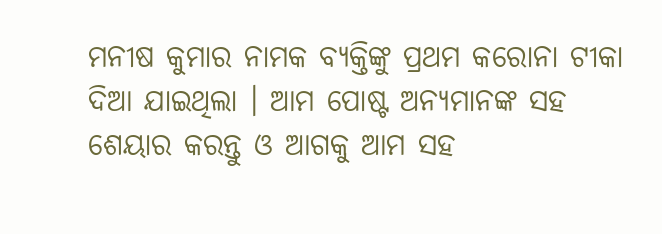ମନୀଷ କୁମାର ନାମକ ବ୍ୟକ୍ତିଙ୍କୁ ପ୍ରଥମ କରୋନା ଟୀକା ଦିଆ ଯାଇଥିଲା । ଆମ ପୋଷ୍ଟ ଅନ୍ୟମାନଙ୍କ ସହ ଶେୟାର କରନ୍ତୁ ଓ ଆଗକୁ ଆମ ସହ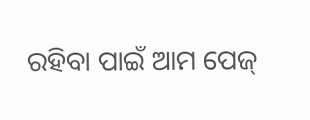ରହିବା ପାଇଁ ଆମ ପେଜ୍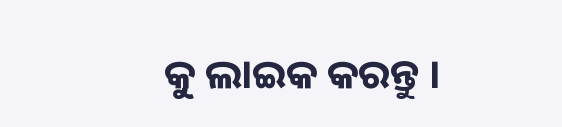କୁ ଲାଇକ କରନ୍ତୁ ।